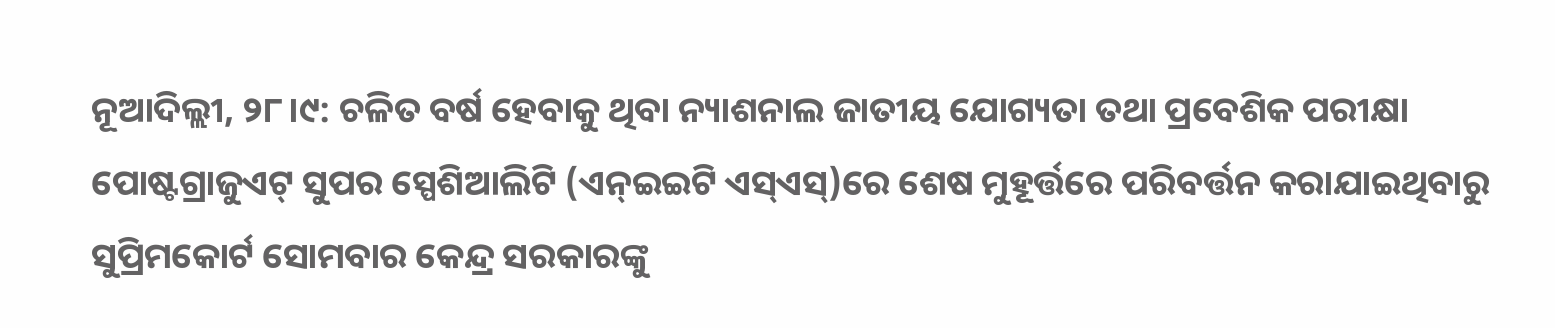ନୂଆଦିଲ୍ଲୀ, ୨୮।୯: ଚଳିତ ବର୍ଷ ହେବାକୁ ଥିବା ନ୍ୟାଶନାଲ ଜାତୀୟ ଯୋଗ୍ୟତା ତଥା ପ୍ରବେଶିକ ପରୀକ୍ଷା ପୋଷ୍ଟଗ୍ରାଜୁଏଟ୍ ସୁପର ସ୍ପେଶିଆଲିଟି (ଏନ୍ଇଇଟି ଏସ୍ଏସ୍)ରେ ଶେଷ ମୁହୂର୍ତ୍ତରେ ପରିବର୍ତ୍ତନ କରାଯାଇଥିବାରୁ ସୁପ୍ରିମକୋର୍ଟ ସୋମବାର କେନ୍ଦ୍ର ସରକାରଙ୍କୁ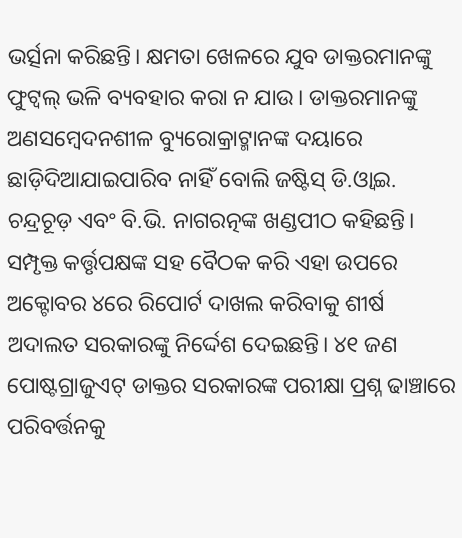ଭର୍ତ୍ସନା କରିଛନ୍ତି। କ୍ଷମତା ଖେଳରେ ଯୁବ ଡାକ୍ତରମାନଙ୍କୁ ଫୁଟ୍ବଲ୍ ଭଳି ବ୍ୟବହାର କରା ନ ଯାଉ। ଡାକ୍ତରମାନଙ୍କୁ ଅଣସମ୍ବେଦନଶୀଳ ବ୍ୟୁରୋକ୍ରାଟ୍ମାନଙ୍କ ଦୟାରେ ଛାଡ଼ିଦିଆଯାଇପାରିବ ନାହିଁ ବୋଲି ଜଷ୍ଟିସ୍ ଡି.ଓ୍ବାଇ. ଚନ୍ଦ୍ରଚୂଡ଼ ଏବଂ ବି.ଭି. ନାଗରତ୍ନଙ୍କ ଖଣ୍ଡପୀଠ କହିଛନ୍ତି। ସମ୍ପୃକ୍ତ କର୍ତ୍ତୃପକ୍ଷଙ୍କ ସହ ବୈଠକ କରି ଏହା ଉପରେ ଅକ୍ଟୋବର ୪ରେ ରିପୋର୍ଟ ଦାଖଲ କରିବାକୁ ଶୀର୍ଷ ଅଦାଲତ ସରକାରଙ୍କୁ ନିର୍ଦ୍ଦେଶ ଦେଇଛନ୍ତି। ୪୧ ଜଣ ପୋଷ୍ଟଗ୍ରାଜୁଏଟ୍ ଡାକ୍ତର ସରକାରଙ୍କ ପରୀକ୍ଷା ପ୍ରଶ୍ନ ଢାଞ୍ଚାରେ ପରିବର୍ତ୍ତନକୁ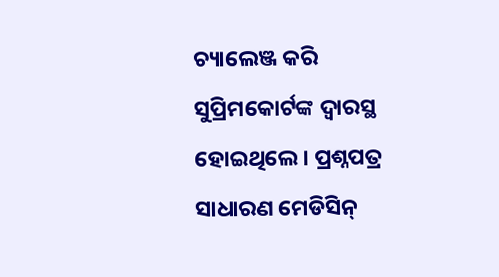ଚ୍ୟାଲେଞ୍ଜ କରି ସୁପ୍ରିମକୋର୍ଟଙ୍କ ଦ୍ୱାରସ୍ଥ ହୋଇଥିଲେ। ପ୍ରଶ୍ନପତ୍ର ସାଧାରଣ ମେଡିସିନ୍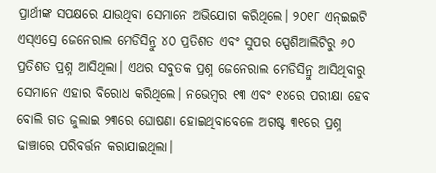ପ୍ରାର୍ଥୀଙ୍କ ସପକ୍ଷରେ ଯାଉଥିବା ସେମାନେ ଅଭିଯୋଗ କରିଥିଲେ। ୨୦୧୮ ଏନ୍ଇଇଟି ଏସ୍ଏସ୍ରେ ଜେନେରାଲ ମେଡିସିନ୍ରୁ ୪୦ ପ୍ରତିଶତ ଏବଂ ସୁପର ସ୍ପେଶିଆଲିଟିରୁ ୬୦ ପ୍ରତିଶତ ପ୍ରଶ୍ନ ଆସିଥିଲା। ଏଥର ସବୁତକ ପ୍ରଶ୍ନ ଜେନେରାଲ ମେଡିସିନ୍ରୁ ଆସିଥିବାରୁ ସେମାନେ ଏହାର ବିରୋଧ କରିଥିଲେ। ନଭେମ୍ବର ୧୩ ଏବଂ ୧୪ରେ ପରୀକ୍ଷା ହେବ ବୋଲି ଗତ ଜୁଲାଇ ୨୩ରେ ଘୋଷଣା ହୋଇଥିବାବେଳେ ଅଗଷ୍ଟ ୩୧ରେ ପ୍ରଶ୍ନ ଢାଞ୍ଚାରେ ପରିବର୍ତ୍ତନ କରାଯାଇଥିଲା।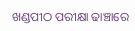ଖଣ୍ଡପୀଠ ପରୀକ୍ଷା ଢାଞ୍ଚାରେ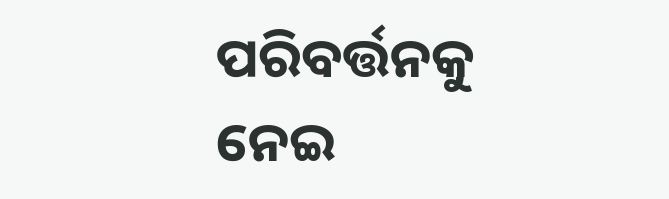ପରିବର୍ତ୍ତନକୁ ନେଇ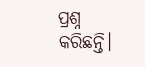ପ୍ରଶ୍ନ କରିଛନ୍ତି।